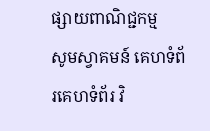ផ្សាយពាណិជ្ជកម្ម
សូមស្វាគមន៍ គេហទំព័រគេហទំព័រ វិ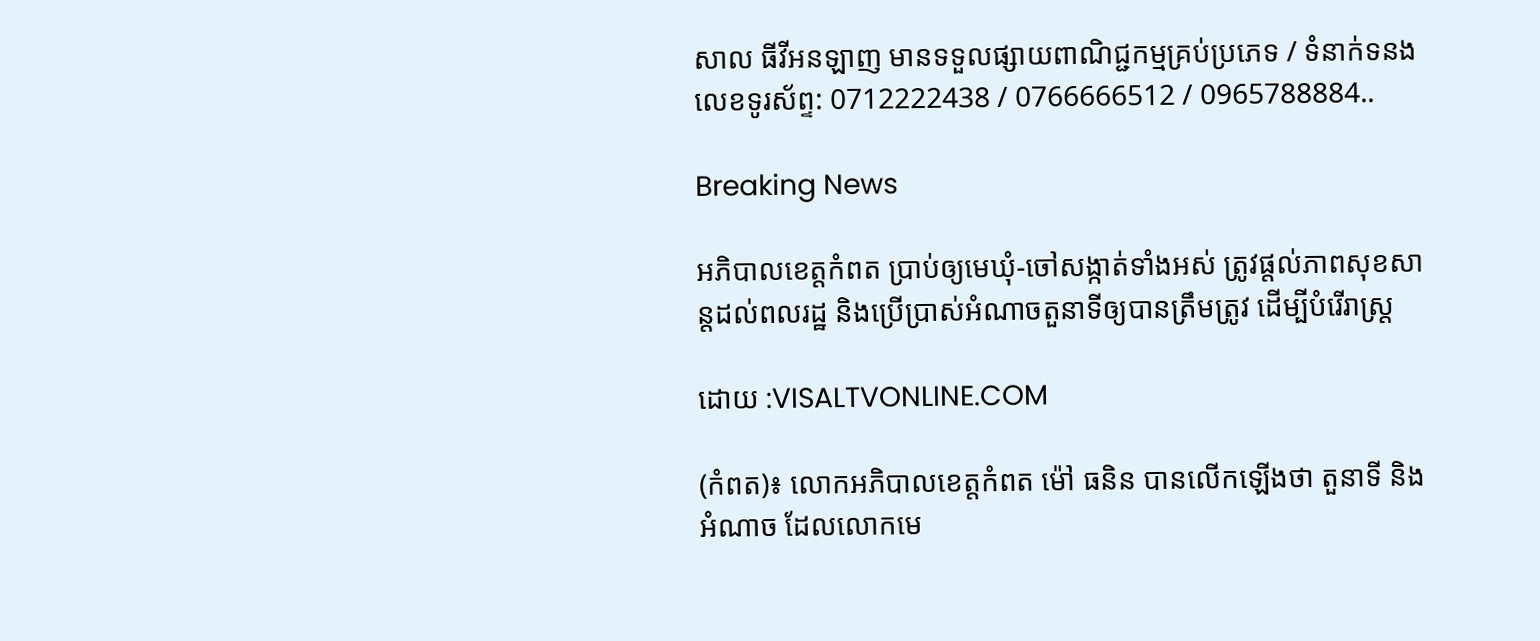សាល ធីវីអនឡាញ មានទទួលផ្សាយពាណិជ្ជកម្មគ្រប់ប្រភេទ / ទំនាក់ទនងលេខទូរស័ព្ទ: 0712222438 / 0766666512 / 0965788884..

Breaking News

អភិបាលខេត្តកំពត ប្រាប់ឲ្យមេឃុំ-ចៅសង្កាត់ទាំងអស់ ត្រូវផ្តល់ភាពសុខសាន្តដល់ពលរដ្ឋ និងប្រើប្រាស់អំណាចតួនាទីឲ្យបានត្រឹមត្រូវ ដើម្បីបំរើរាស្ត្រ

ដោយ :VISALTVONLINE.COM

(កំពត)៖ លោកអភិបាលខេត្តកំពត ម៉ៅ ធនិន បានលើកឡើងថា តួនាទី និងអំណាច ដែលលោកមេ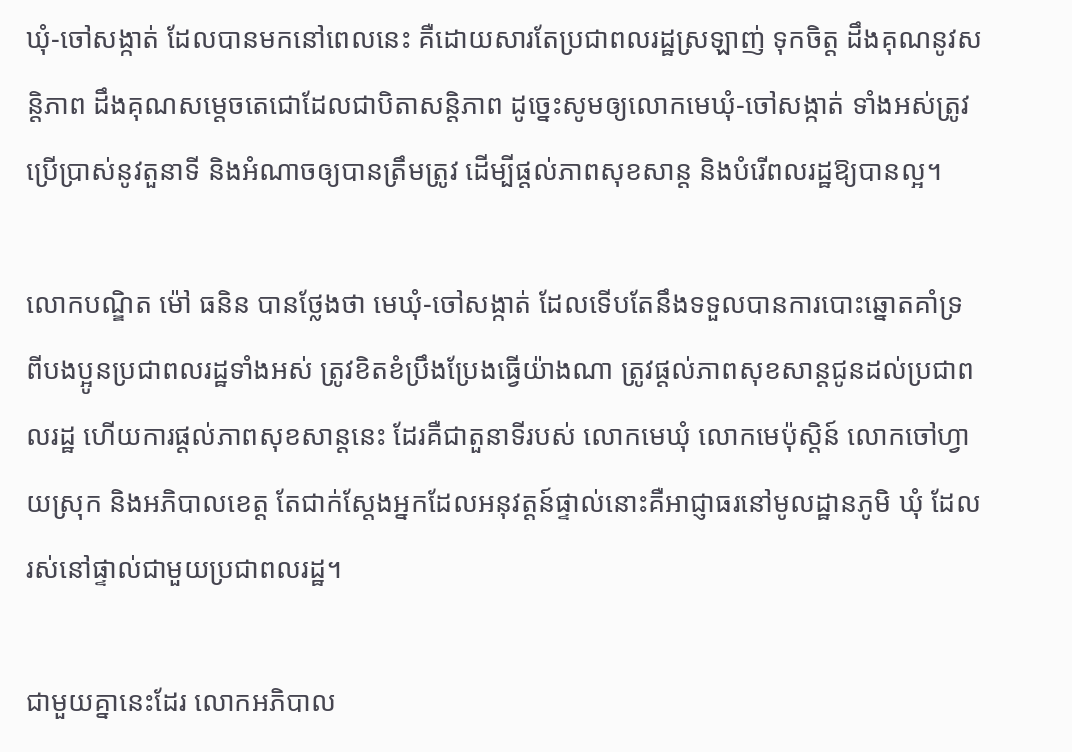ឃុំ-ចៅសង្កាត់ ដែលបានមកនៅពេលនេះ គឺដោយសារតែប្រជាពលរដ្ឋស្រឡាញ់ ទុកចិត្ត ដឹងគុណនូវសន្តិភាព ដឹងគុណសម្តេចតេជោដែលជាបិតាសន្តិភាព ដូច្នេះសូមឲ្យលោកមេឃុំ-ចៅសង្កាត់ ទាំងអស់ត្រូវប្រើប្រាស់នូវតួនាទី និងអំណាចឲ្យបានត្រឹមត្រូវ ដើម្បីផ្តល់ភាពសុខសាន្ត និងបំរើពលរដ្ឋឱ្យបានល្អ។

លោកបណ្ឌិត ម៉ៅ ធនិន បានថ្លែងថា មេឃុំ-ចៅសង្កាត់ ដែលទើបតែនឹងទទួលបានការបោះឆ្នោតគាំទ្រ ពីបងប្អូនប្រជាពលរដ្ឋទាំងអស់ ត្រូវខិតខំប្រឹងប្រែងធ្វើយ៉ាងណា ត្រូវផ្តល់ភាពសុខសាន្តជូនដល់ប្រជាពលរដ្ឋ ហើយការផ្តល់ភាពសុខសាន្តនេះ ដែរគឺជាតួនាទីរបស់ លោកមេឃុំ លោកមេប៉ុស្តិន៍ លោកចៅហ្វាយស្រុក និងអភិបាលខេត្ត តែជាក់ស្តែងអ្នកដែលអនុវត្តន៍ផ្ទាល់នោះគឺអាជ្ញាធរនៅមូលដ្ឋានភូមិ ឃុំ ដែលរស់នៅផ្ទាល់ជាមួយប្រជាពលរដ្ឋ។

ជាមួយគ្នានេះដែរ លោកអភិបាល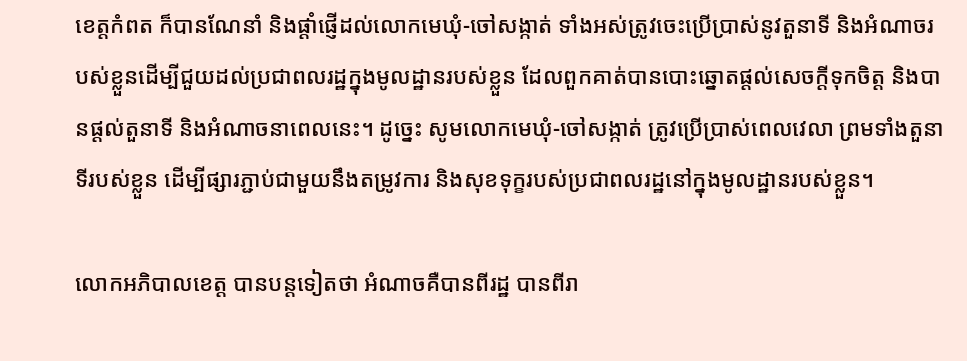ខេត្តកំពត ក៏បានណែនាំ និងផ្តាំផ្ញើដល់លោកមេឃុំ-ចៅសង្កាត់ ទាំងអស់ត្រូវចេះប្រើប្រាស់នូវតួនាទី និងអំណាចរបស់ខ្លួនដើម្បីជួយដល់ប្រជាពលរដ្ឋក្នុងមូលដ្ឋានរបស់ខ្លួន ដែលពួកគាត់បានបោះឆ្នោតផ្តល់សេចក្តីទុកចិត្ត និងបានផ្តល់តួនាទី និងអំណាចនាពេលនេះ។ ដូច្នេះ សូមលោកមេឃុំ-ចៅសង្កាត់ ត្រូវប្រើប្រាស់ពេលវេលា ព្រមទាំងតួនាទីរបស់ខ្លួន ដើម្បីផ្សារភ្ជាប់ជាមួយនឹងតម្រូវការ និងសុខទុក្ខរបស់ប្រជាពលរដ្ឋនៅក្នុងមូលដ្ឋានរបស់ខ្លួន។

លោកអភិបាលខេត្ត បានបន្តទៀតថា អំណាចគឺបានពីរដ្ឋ បានពីរា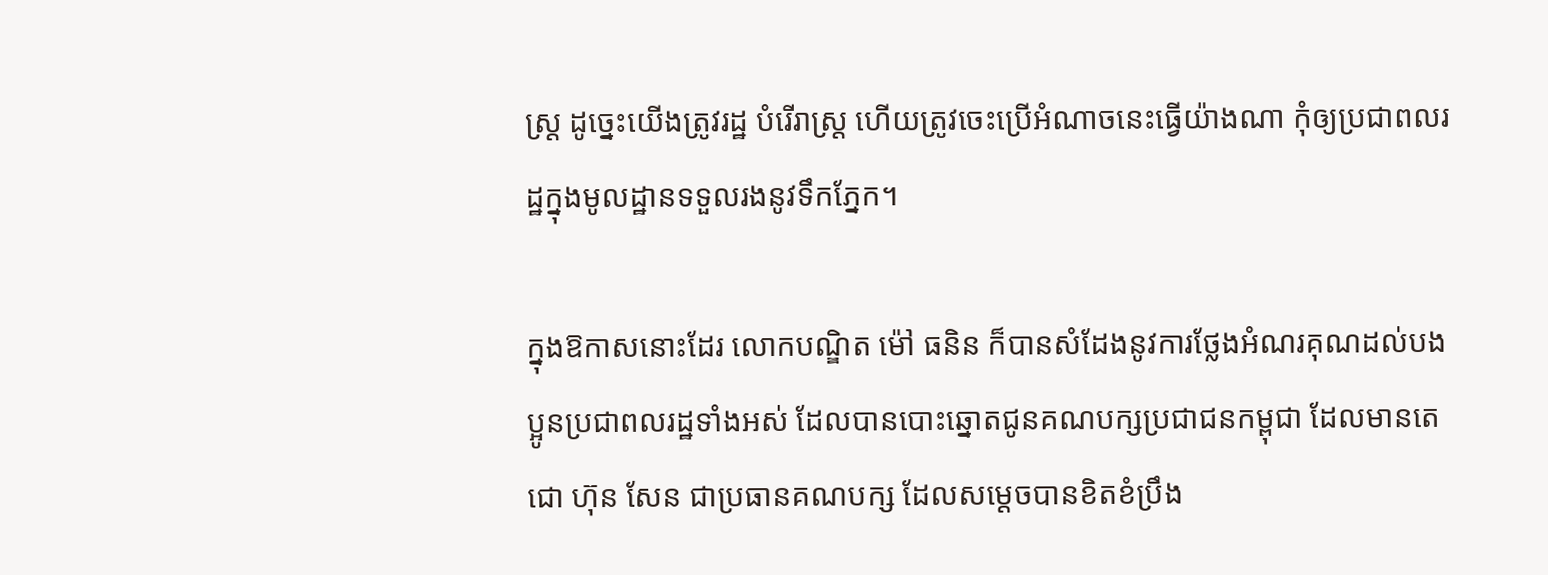ស្ត្រ ដូច្នេះយើងត្រូវរដ្ឋ បំរើរាស្ត្រ ហើយត្រូវចេះប្រើអំណាចនេះធ្វើយ៉ាងណា កុំឲ្យប្រជាពលរដ្ឋក្នុងមូលដ្ឋានទទួលរងនូវទឹកភ្នែក។

ក្នុងឱកាសនោះដែរ លោកបណ្ឌិត ម៉ៅ ធនិន ក៏បានសំដែងនូវការថ្លែងអំណរគុណដល់បងប្អូនប្រជាពលរដ្ឋទាំងអស់ ដែលបានបោះឆ្នោតជូនគណបក្សប្រជាជនកម្ពុជា ដែលមានតេជោ ហ៊ុន សែន ជាប្រធានគណបក្ស ដែលសម្តេចបានខិតខំប្រឹង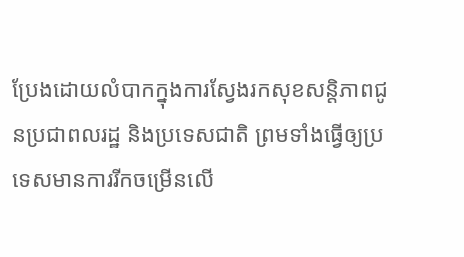ប្រែងដោយលំបាកក្នុងការស្វែងរកសុខសន្តិភាពជូនប្រជាពលរដ្ឋ និងប្រទេសជាតិ ព្រមទាំងធ្វើឲ្យប្រទេសមានការរីកចម្រើនលើ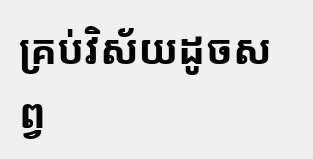គ្រប់វិស័យដូចសព្វ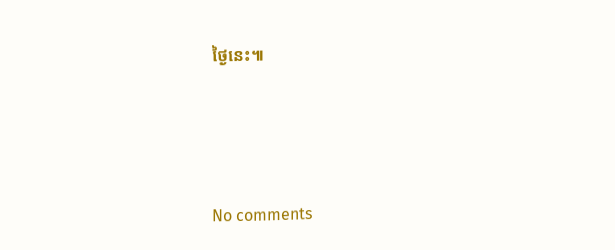ថ្ងៃនេះ៕





No comments